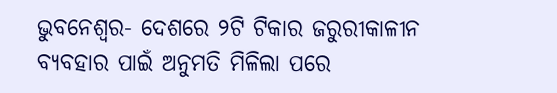ଭୁବନେଶ୍ୱର- ଦେଶରେ ୨ଟି ଟିକାର ଜରୁରୀକାଳୀନ ବ୍ୟବହାର ପାଇଁ ଅନୁମତି ମିଳିଲା ପରେ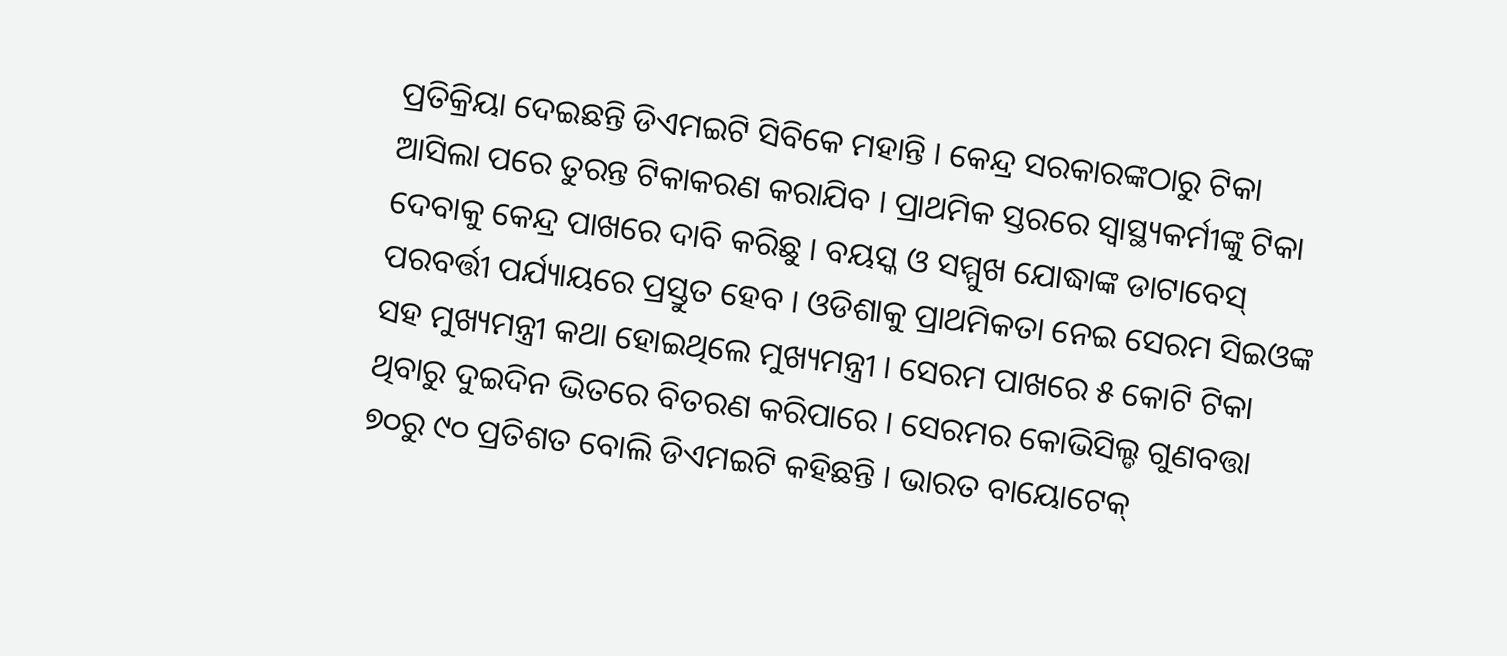ପ୍ରତିକ୍ରିୟା ଦେଇଛନ୍ତି ଡିଏମଇଟି ସିବିକେ ମହାନ୍ତି । କେନ୍ଦ୍ର ସରକାରଙ୍କଠାରୁ ଟିକା ଆସିଲା ପରେ ତୁରନ୍ତ ଟିକାକରଣ କରାଯିବ । ପ୍ରାଥମିକ ସ୍ତରରେ ସ୍ୱାସ୍ଥ୍ୟକର୍ମୀଙ୍କୁ ଟିକା ଦେବାକୁ କେନ୍ଦ୍ର ପାଖରେ ଦାବି କରିଛୁ । ବୟସ୍କ ଓ ସମ୍ମୁଖ ଯୋଦ୍ଧାଙ୍କ ଡାଟାବେସ୍ ପରବର୍ତ୍ତୀ ପର୍ଯ୍ୟାୟରେ ପ୍ରସ୍ତୁତ ହେବ । ଓଡିଶାକୁ ପ୍ରାଥମିକତା ନେଇ ସେରମ ସିଇଓଙ୍କ ସହ ମୁଖ୍ୟମନ୍ତ୍ରୀ କଥା ହୋଇଥିଲେ ମୁଖ୍ୟମନ୍ତ୍ରୀ । ସେରମ ପାଖରେ ୫ କୋଟି ଟିକା ଥିବାରୁ ଦୁଇଦିନ ଭିତରେ ବିତରଣ କରିପାରେ । ସେରମର କୋଭିସିଲ୍ଡ ଗୁଣବତ୍ତା ୭୦ରୁ ୯୦ ପ୍ରତିଶତ ବୋଲି ଡିଏମଇଟି କହିଛନ୍ତି । ଭାରତ ବାୟୋଟେକ୍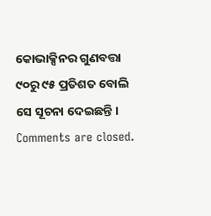କୋଭାକ୍ସିନର ଗୁଣବତ୍ତା ୯୦ରୁ ୯୫ ପ୍ରତିଶତ ବୋଲି ସେ ସୂଚନା ଦେଇଛନ୍ତି ।
Comments are closed.